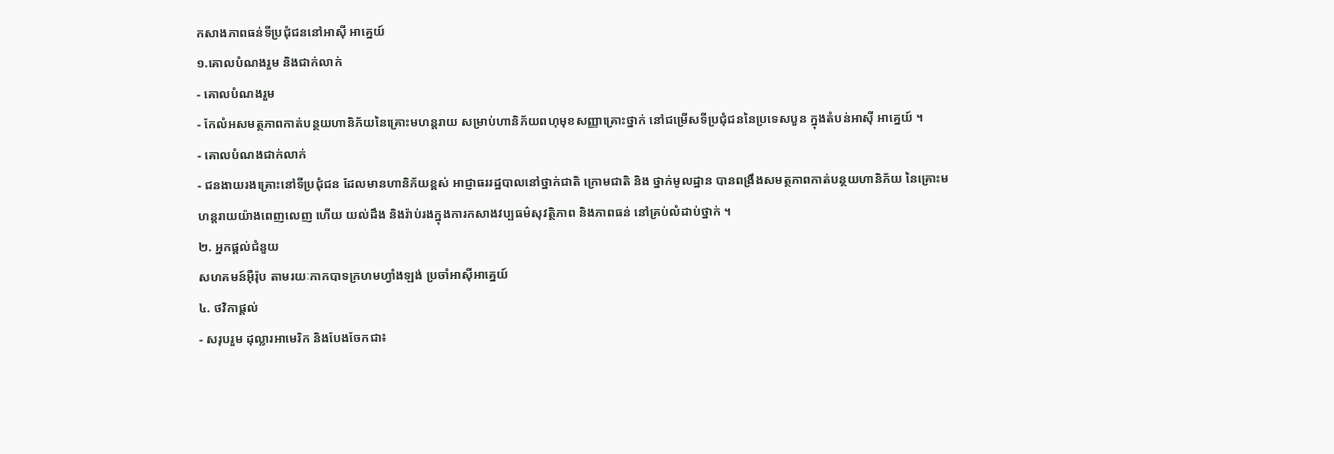កសាងភាពធន់ទីប្រជុំជននៅអាស៊ី អាគ្នេយ៍
១.គោលបំណងរួម និងជាក់លាក់
- គោលបំណងរួម
- កែលំអសមត្ថភាពកាត់បន្ថយហានិភ័យនៃគ្រោះមហន្តរាយ សម្រាប់ហានិភ័យពហុមុខសញ្ញាគ្រោះថ្នាក់ នៅជម្រើសទីប្រជុំជននៃប្រទេសបួន ក្នុងតំបន់អាស៊ី អាគ្នេយ៍ ។
- គោលបំណងជាក់លាក់
- ជនងាយរងគ្រោះនៅទីប្រជុំជន ដែលមានហានិភ័យខ្ពស់ អាជ្ញាធររដ្ឋបាលនៅថ្នាក់ជាតិ ក្រោមជាតិ និង ថ្នាក់មូលដ្ឋាន បានពង្រឹងសមត្ថភាពកាត់បន្ថយហានិភ័យ នៃគ្រោះមហន្តរាយយ៉ាងពេញលេញ ហើយ យល់ដឹង និងរ៉ាប់រងក្នុងការកសាងវប្បធម៌សុវត្ថិភាព និងភាពធន់ នៅគ្រប់លំដាប់ថ្នាក់ ។
២. អ្នកផ្តល់ជំនួយ
សហគមន៍អ៊ឺរ៉ុប តាមរយៈកាកបាទក្រហមហ្វាំងឡង់ ប្រចាំអាស៊ីអាគ្នេយ៍
៤. ថវិកាផ្តល់
- សរុបរួម ដុល្លារអាមេរិក និងបែងចែកជា៖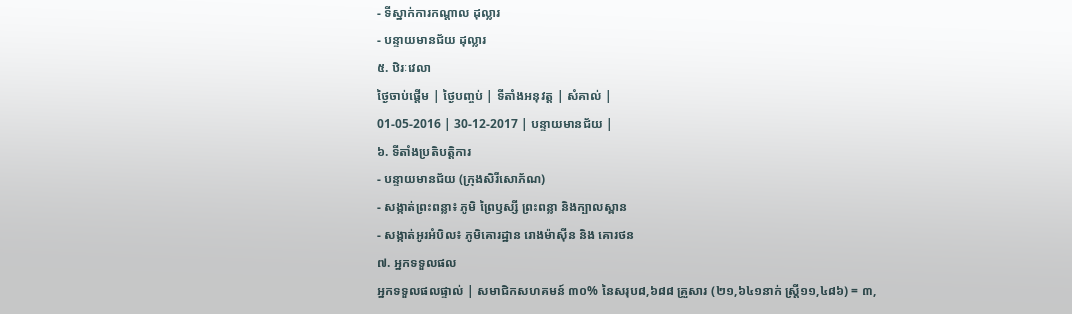- ទីស្នាក់ការកណ្តាល ដុល្លារ
- បន្ទាយមានជ័យ ដុល្លារ
៥. ឋិរៈវេលា
ថ្ងៃចាប់ផ្តើម | ថ្ងៃបញ្ចប់ | ទីតាំងអនុវត្ត | សំគាល់ |
01-05-2016 | 30-12-2017 | បន្ទាយមានជ័យ |
៦. ទីតាំងប្រតិបត្តិការ
- បន្ទាយមានជ័យ (ក្រុងសិរីសោភ័ណ)
- សង្កាត់ព្រះពន្លា៖ ភូមិ ព្រៃឫស្សី ព្រះពន្លា និងក្បាលស្ពាន
- សង្កាត់អូរអំបិល៖ ភូមិគោរដ្ឋាន រោងម៉ាស៊ីន និង គោរថន
៧. អ្នកទទួលផល
អ្នកទទួលផលផ្ទាល់ | សមាជិកសហគមន៍ ៣០% នៃសរុប៨,៦៨៨ គ្រួសារ (២១,៦៤១នាក់ ស្រ្តី១១,៤៨៦) = ៣,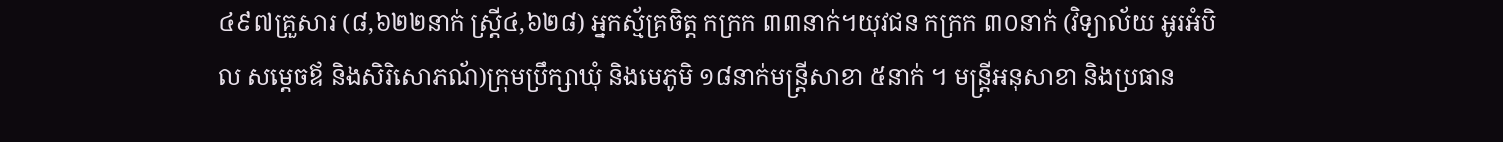៤៩៧គ្រួសារ (៨,៦២២នាក់ ស្រ្តី៤,៦២៨) អ្នកស្ម័គ្រចិត្ត កក្រក ៣៣នាក់។យុវជន កក្រក ៣០នាក់ (វិទ្យាល័យ អូរអំបិល សម្តេចឪ និងសិរិសោភណ័)ក្រុមប្រឹក្សាឃុំ និងមេភូមិ ១៨នាក់មន្រ្តីសាខា ៥នាក់ ។ មន្រ្តីអនុសាខា និងប្រធាន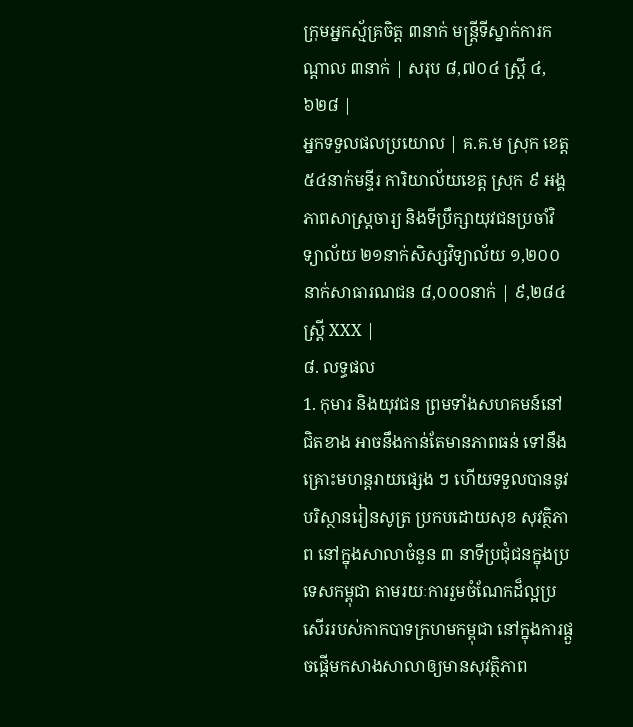ក្រុមអ្នកស្ម័គ្រចិត្ត ៣នាក់ មន្រ្តីទីស្នាក់ការកណ្តាល ៣នាក់ | សរុប ៨,៧០៤ ស្រ្តី ៤,៦២៨ |
អ្នកទទួលផលប្រយោល | គ.គ.ម ស្រុក ខេត្ត ៥៤នាក់មន្ទីរ ការិយាល័យខេត្ត ស្រុក ៩ អង្គភាពសាស្រ្តចារ្យ និងទីប្រឹក្សាយុវជនប្រចាំវិទ្យាល័យ ២១នាក់សិស្សវិទ្យាល័យ ១,២០០នាក់សាធារណជន ៨,០០០នាក់ | ៩,២៨៤ស្រ្តី XXX |
៨. លទ្ធផល
1. កុមារ និងយុវជន ព្រមទាំងសហគមន៍នៅជិតខាង អាចនឹងកាន់តែមានភាពធន់ ទៅនឹងគ្រោះមហន្តរាយផ្សេង ៗ ហើយទទួលបាននូវបរិស្ថានរៀនសូត្រ ប្រកបដោយសុខ សុវត្ថិភាព នៅក្នុងសាលាចំនួន ៣ នាទីប្រជុំជនក្នុងប្រទេសកម្ពុជា តាមរយៈការរួមចំណែកដ៏ល្អប្រសើររបស់កាកបាទក្រហមកម្ពុជា នៅក្នុងការផ្តួចផ្តើមកសាងសាលាឲ្យមានសុវត្ថិភាព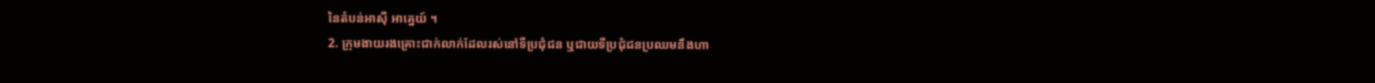នៃតំបន់អាស៊ី អាគ្នេយ៍ ។
2. ក្រុមងាយរងគ្រោះជាក់លាក់ដែលរស់នៅទីប្រជុំជន ឬជាយទីប្រជុំជនប្រឈមនឹងហា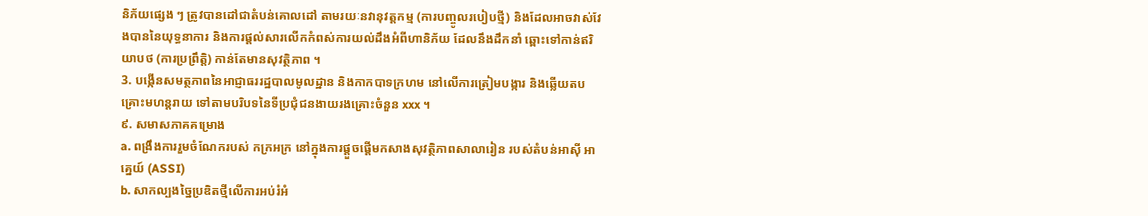និភ័យផ្សេង ៗ ត្រូវបានដៅជាតំបន់គោលដៅ តាមរយៈនវានុវត្តកម្ម (ការបញ្ចូលរបៀបថ្មី) និងដែលអាចវាស់វែងបាននៃយុទ្ធនាការ និងការផ្តល់សារលើកកំពស់ការយល់ដឹងអំពីហានិភ័យ ដែលនឹងដឹកនាំ ឆ្ពោះទៅកាន់ឥរិយាបថ (ការប្រព្រឹត្តិ) កាន់តែមានសុវត្ថិភាព ។
3. បង្កើនសមត្ថភាពនៃអាជ្ញាធររដ្ឋបាលមូលដ្ឋាន និងកាកបាទក្រហម នៅលើការត្រៀមបង្ការ និងឆ្លើយតបគ្រោះមហន្តរាយ ទៅតាមបរិបទនៃទីប្រជុំជនងាយរងគ្រោះចំនួន xxx ។
៩. សមាសភាគគម្រោង
a. ពង្រឹងការរួមចំណែករបស់ កក្រអក្រ នៅក្នុងការផ្តួចផ្តើមកសាងសុវត្ថិភាពសាលារៀន របស់តំបន់អាស៊ី អាគ្នេយ៍ (ASSI)
b. សាកល្បងច្នៃប្រឌិតថ្មីលើការអប់រំអំ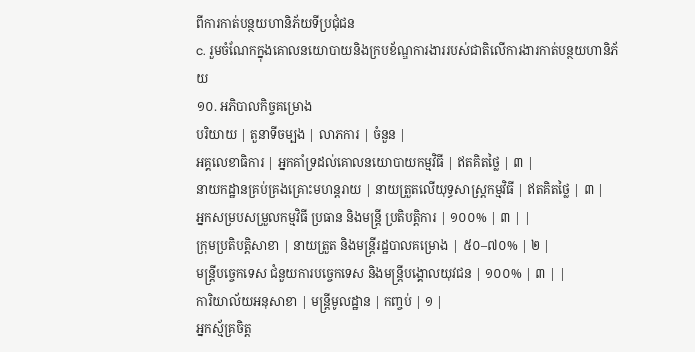ពីការកាត់បន្ថយហានិភ័យទីប្រជុំជន
c. រួមចំណែកក្នុងគោលនយោបាយនិងក្របខ័ណ្ឌការងាររបស់ជាតិលើការងារកាត់បន្ថយហានិភ័យ
១០. អភិបាលកិច្ចគម្រោង
បរិយាយ | តួនាទីចម្បង | លាភការ | ចំនួន |
អគ្គលេខាធិការ | អ្នកគាំទ្រដល់គោលនយោបាយកម្មវិធី | ឥតគិតថ្លៃ | ៣ |
នាយកដ្ឋានគ្រប់គ្រងគ្រោះមហន្តរាយ | នាយត្រួតលើយុទ្ធសាស្រ្តកម្មវិធី | ឥតគិតថ្លៃ | ៣ |
អ្នកសម្របសម្រួលកម្មវិធី ប្រធាន និងមន្រ្តី ប្រតិបត្តិការ | ១០០% | ៣ | |
ក្រុមប្រតិបត្តិសាខា | នាយត្រួត និងមន្រ្តីរដ្ឋបាលគម្រោង | ៥០–៧០% | ២ |
មន្រ្តីបច្ចេកទេស ជំនួយការបច្ចេកទេស និងមន្រ្តីបង្គោលយុវជន | ១០០% | ៣ | |
ការិយាល័យអនុសាខា | មន្រ្តីមូលដ្ឋាន | កញ្ចប់ | ១ |
អ្នកស្ម័គ្រចិត្ត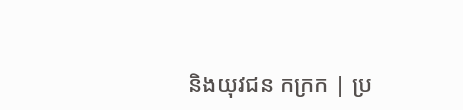និងយុវជន កក្រក | ប្រ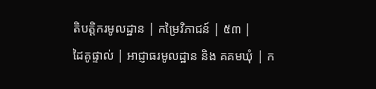តិបត្តិករមូលដ្ឋាន | កម្រៃវិភាជន៍ | ៥៣ |
ដៃគូផ្ទាល់ | អាជ្ញាធរមូលដ្ឋាន និង គគមឃុំ | ក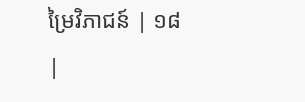ម្រៃវិភាជន៍ | ១៨ |